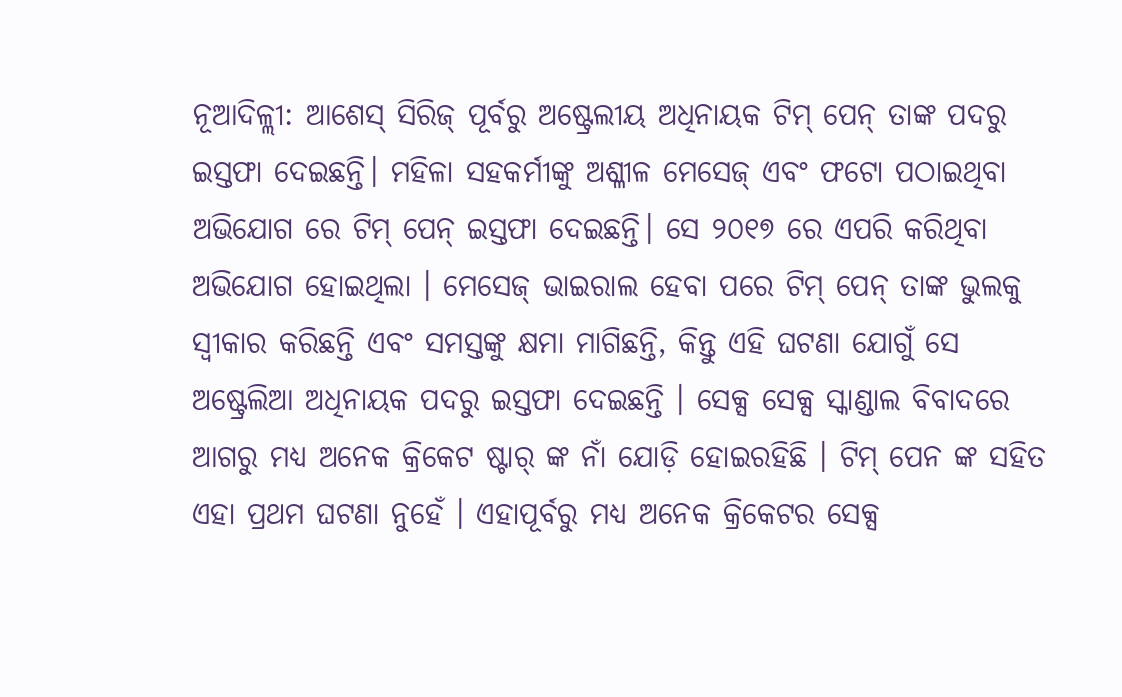ନୂଆଦିଳ୍ଲୀ: ଆଶେସ୍ ସିରିଜ୍ ପୂର୍ବରୁ ଅଷ୍ଟ୍ରେଲୀୟ ଅଧିନାୟକ ଟିମ୍ ପେନ୍ ତାଙ୍କ ପଦରୁ ଇସ୍ତଫା ଦେଇଛନ୍ତି। ମହିଳା ସହକର୍ମୀଙ୍କୁ ଅଶ୍ଳୀଳ ମେସେଜ୍ ଏବଂ ଫଟୋ ପଠାଇଥିବା ଅଭିଯୋଗ ରେ ଟିମ୍ ପେନ୍ ଇସ୍ତଫା ଦେଇଛନ୍ତି। ସେ ୨୦୧୭ ରେ ଏପରି କରିଥିବା ଅଭିଯୋଗ ହୋଇଥିଲା । ମେସେଜ୍ ଭାଇରାଲ ହେବା ପରେ ଟିମ୍ ପେନ୍ ତାଙ୍କ ଭୁଲକୁ ସ୍ୱୀକାର କରିଛନ୍ତି ଏବଂ ସମସ୍ତଙ୍କୁ କ୍ଷମା ମାଗିଛନ୍ତି, କିନ୍ତୁ ଏହି ଘଟଣା ଯୋଗୁଁ ସେ ଅଷ୍ଟ୍ରେଲିଆ ଅଧିନାୟକ ପଦରୁ ଇସ୍ତଫା ଦେଇଛନ୍ତି । ସେକ୍ସ ସେକ୍ସ ସ୍କାଣ୍ଡାଲ ବିବାଦରେ ଆଗରୁ ମଧ୍ୟ ଅନେକ କ୍ରିକେଟ ଷ୍ଟାର୍ ଙ୍କ ନାଁ ଯୋଡ଼ି ହୋଇରହିଛି । ଟିମ୍ ପେନ ଙ୍କ ସହିତ ଏହା ପ୍ରଥମ ଘଟଣା ନୁହେଁ । ଏହାପୂର୍ବରୁ ମଧ୍ୟ ଅନେକ କ୍ରିକେଟର ସେକ୍ସ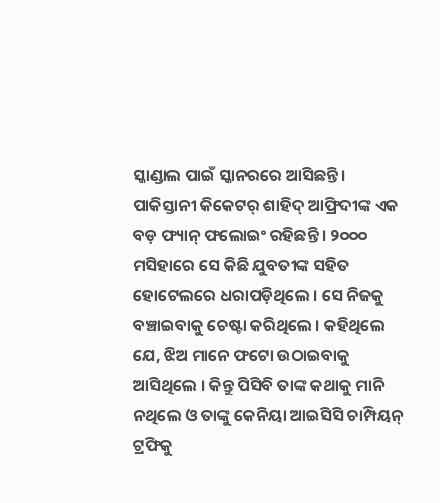ସ୍କାଣ୍ଡାଲ ପାଇଁ ସ୍କାନରରେ ଆସିଛନ୍ତି ।
ପାକିସ୍ତାନୀ କିକେଟର୍ ଶାହିଦ୍ ଆଫ୍ରିଦୀଙ୍କ ଏକ ବଡ଼ ଫ୍ୟାନ୍ ଫଲୋଇଂ ରହିଛନ୍ତି । ୨୦୦୦ ମସିହାରେ ସେ କିଛି ଯୁବତୀଙ୍କ ସହିତ ହୋଟେଲରେ ଧରାପଡ଼ିଥିଲେ । ସେ ନିଜକୁ ବଞ୍ଚାଇବାକୁ ଚେଷ୍ଟା କରିଥିଲେ । କହିଥିଲେ ଯେ, ଝିଅ ମାନେ ଫଟୋ ଉଠାଇବାକୁ ଆସିଥିଲେ । କିନ୍ତୁ ପିସିବି ତାଙ୍କ କଥାକୁ ମାନି ନଥିଲେ ଓ ତାଙ୍କୁ କେନିୟା ଆଇସିସି ଚାମ୍ପିୟନ୍ ଟ୍ରଫିକୁ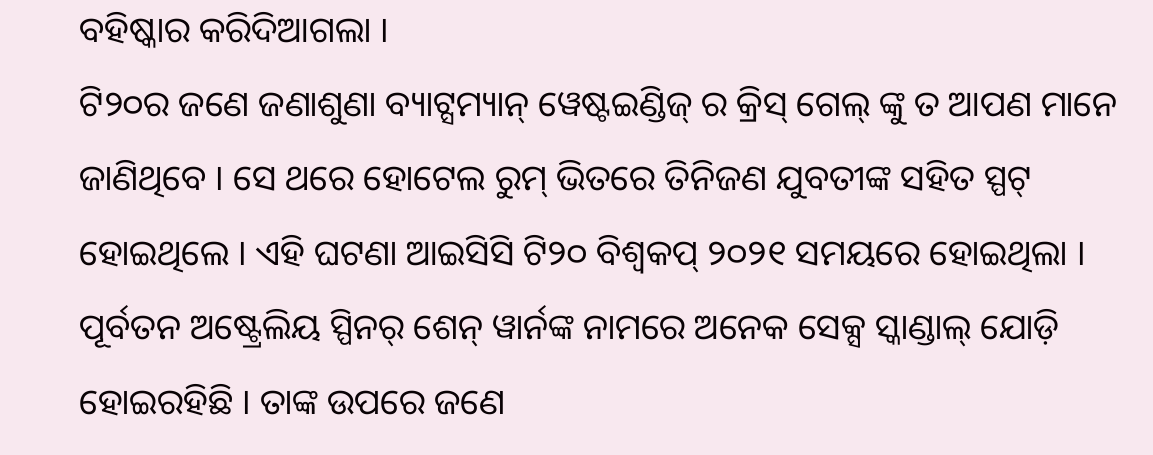ବହିଷ୍କାର କରିଦିଆଗଲା ।
ଟି୨୦ର ଜଣେ ଜଣାଶୁଣା ବ୍ୟାଟ୍ସମ୍ୟାନ୍ ୱେଷ୍ଟଇଣ୍ଡିଜ୍ ର କ୍ରିସ୍ ଗେଲ୍ ଙ୍କୁ ତ ଆପଣ ମାନେ ଜାଣିଥିବେ । ସେ ଥରେ ହୋଟେଲ ରୁମ୍ ଭିତରେ ତିନିଜଣ ଯୁବତୀଙ୍କ ସହିତ ସ୍ପଟ୍ ହୋଇଥିଲେ । ଏହି ଘଟଣା ଆଇସିସି ଟି୨୦ ବିଶ୍ୱକପ୍ ୨୦୨୧ ସମୟରେ ହୋଇଥିଲା ।
ପୂର୍ବତନ ଅଷ୍ଟ୍ରେଲିୟ ସ୍ପିନର୍ ଶେନ୍ ୱାର୍ନଙ୍କ ନାମରେ ଅନେକ ସେକ୍ସ ସ୍କାଣ୍ଡାଲ୍ ଯୋଡ଼ି ହୋଇରହିଛି । ତାଙ୍କ ଉପରେ ଜଣେ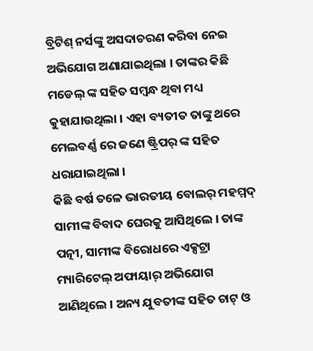ବ୍ରିଟିଶ୍ ନର୍ସଙ୍କୁ ଅସଦାଚରଣ କରିବା ନେଇ ଅଭିଯୋଗ ଅଣାଯାଇଥିଲା । ତାଙ୍କର କିଛି ମଡେଲ୍ ଙ୍କ ସହିତ ସମ୍ବନ୍ଧ ଥିବା ମଧ୍ୟ କୁହାଯାଉଥିଲା । ଏହା ବ୍ୟତୀତ ତାଙ୍କୁ ଥରେ ମେଲବର୍ଣ୍ଣ ରେ ଜଣେ ଷ୍ଟ୍ରିପର୍ ଙ୍କ ସହିତ ଧରାଯାଇଥିଲା ।
କିଛି ବର୍ଷ ତଳେ ଭାରତୀୟ ବୋଲର୍ ମହମ୍ମଦ୍ ସାମୀଙ୍କ ବିବାଦ ଘେରକୁ ଆସିଥିଲେ । ତାଙ୍କ ପତ୍ନୀ, ସାମୀଙ୍କ ବିରୋଧରେ ଏକ୍ସଟ୍ରା ମ୍ୟାରିଟେଲ୍ ଅଫାୟାର୍ ଅଭିଯୋଗ ଆଣିଥିଲେ । ଅନ୍ୟ ଯୁବତୀଙ୍କ ସହିତ ଚାଟ୍ ଓ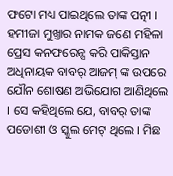ଫଟୋ ମଧ୍ୟ ପାଇଥିଲେ ତାଙ୍କ ପତ୍ନୀ ।
ହମୀଜା ମୁଖ୍ତାର ନାମକ ଜଣେ ମହିଳା ପ୍ରେସ କନଫରେନ୍ସ କରି ପାକିସ୍ତାନ ଅଧିନାୟକ ବାବର୍ ଆଜମ୍ ଙ୍କ ଉପରେ ଯୌନ ଶୋଷଣ ଅଭିଯୋଗ ଆଣିଥିଲେ । ସେ କହିଥିଲେ ଯେ, ବାବର୍ ତାଙ୍କ ପଡୋଶୀ ଓ ସ୍କୁଲ ମେଟ୍ ଥିଲେ । ମିଛ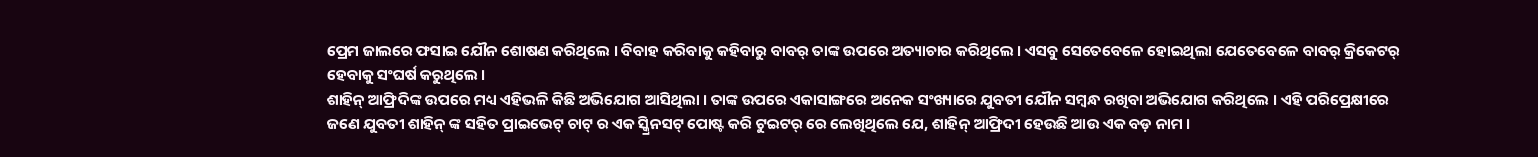ପ୍ରେମ ଜାଲରେ ଫସାଇ ଯୌନ ଶୋଷଣ କରିଥିଲେ । ବିବାହ କରିବାକୁ କହିବାରୁ ବାବର୍ ତାଙ୍କ ଉପରେ ଅତ୍ୟାଚାର କରିଥିଲେ । ଏସବୁ ସେତେବେଳେ ହୋଇଥିଲା ଯେତେବେଳେ ବାବର୍ କ୍ରିକେଟର୍ ହେବାକୁ ସଂଘର୍ଷ କରୁଥିଲେ ।
ଶାହିନ୍ ଆଫ୍ରିଦିଙ୍କ ଉପରେ ମଧ୍ୟ ଏହିଭଳି କିଛି ଅଭିଯୋଗ ଆସିଥିଲା । ତାଙ୍କ ଉପରେ ଏକାସାଙ୍ଗରେ ଅନେକ ସଂଖ୍ୟାରେ ଯୁବତୀ ଯୌନ ସମ୍ବନ୍ଧ ରଖିବା ଅଭିଯୋଗ କରିଥିଲେ । ଏହି ପରିପ୍ରେକ୍ଷୀରେ ଜଣେ ଯୁବତୀ ଶାହିନ୍ ଙ୍କ ସହିତ ପ୍ରାଇଭେଟ୍ ଚାଟ୍ ର ଏକ ସ୍କ୍ରିନସଟ୍ ପୋଷ୍ଟ କରି ଟୁଇଟର୍ ରେ ଲେଖିଥିଲେ ଯେ, ଶାହିନ୍ ଆଫ୍ରିଦୀ ହେଉଛି ଆଉ ଏକ ବଡ଼ ନାମ ।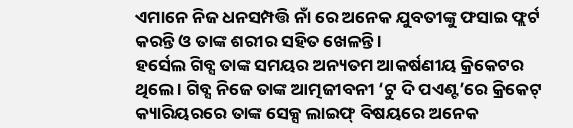ଏମାନେ ନିଜ ଧନସମ୍ପତ୍ତି ନାଁ ରେ ଅନେକ ଯୁବତୀଙ୍କୁ ଫସାଇ ଫ୍ଲର୍ଟ କରନ୍ତି ଓ ତାଙ୍କ ଶରୀର ସହିତ ଖେଳନ୍ତି ।
ହର୍ସେଲ ଗିବ୍ସ ତାଙ୍କ ସମୟର ଅନ୍ୟତମ ଆକର୍ଷଣୀୟ କ୍ରିକେଟର ଥିଲେ । ଗିବ୍ସ ନିଜେ ତାଙ୍କ ଆତ୍ମଜୀବନୀ ‘ଟୁ ଦି ପଏଣ୍ଟ’ରେ କ୍ରିକେଟ୍ କ୍ୟାରିୟରରେ ତାଙ୍କ ସେକ୍ସ ଲାଇଫ୍ ବିଷୟରେ ଅନେକ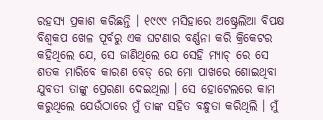ରହସ୍ୟ ପ୍ରକାଶ କରିଛନ୍ତି । ୧୯୯୯ ମସିହାରେ ଅଷ୍ଟ୍ରେଲିଆ ବିପକ୍ଷ ବିଶ୍ୱକପ ଖେଳ ପୂର୍ବରୁ ଏକ ଘଟଣାର ବର୍ଣ୍ଣନା କରି କ୍ରିକେଟର କହିଥିଲେ ଯେ, ସେ ଜାଣିଥିଲେ ଯେ ସେହି ମ୍ୟାଚ୍ ରେ ସେ ଶତକ ମାରିବେ କାରଣ ବେଡ୍ ରେ ମୋ ପାଖରେ ଶୋଇଥିବା ଯୁବତୀ ତାଙ୍କୁ ପ୍ରେରଣା ଦେଇଥିଲା । ସେ ହୋଟେଲରେ କାମ କରୁଥିଲେ ଯେଉଁଠାରେ ମୁଁ ତାଙ୍କ ସହିତ ବନ୍ଧୁତା କରିଥିଲି । ମୁଁ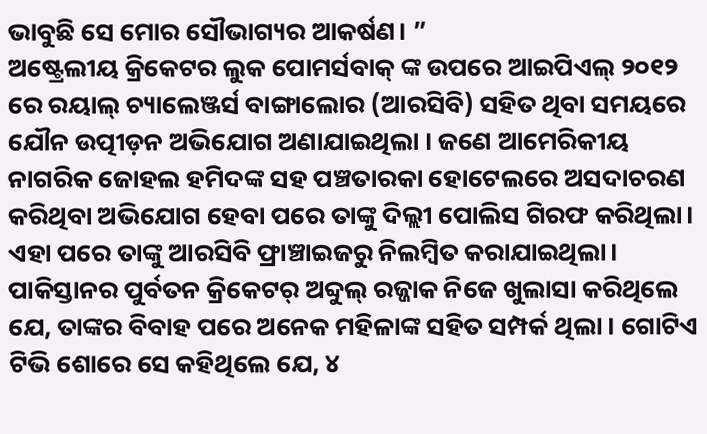ଭାବୁଛି ସେ ମୋର ସୌଭାଗ୍ୟର ଆକର୍ଷଣ। ”
ଅଷ୍ଟ୍ରେଲୀୟ କ୍ରିକେଟର ଲୁକ ପୋମର୍ସବାକ୍ ଙ୍କ ଉପରେ ଆଇପିଏଲ୍ ୨୦୧୨ ରେ ରୟାଲ୍ ଚ୍ୟାଲେଞ୍ଜର୍ସ ବାଙ୍ଗାଲୋର (ଆରସିବି) ସହିତ ଥିବା ସମୟରେ ଯୌନ ଉତ୍ପୀଡ଼ନ ଅଭିଯୋଗ ଅଣାଯାଇଥିଲା । ଜଣେ ଆମେରିକୀୟ ନାଗରିକ ଜୋହଲ ହମିଦଙ୍କ ସହ ପଞ୍ଚତାରକା ହୋଟେଲରେ ଅସଦାଚରଣ କରିଥିବା ଅଭିଯୋଗ ହେବା ପରେ ତାଙ୍କୁ ଦିଲ୍ଲୀ ପୋଲିସ ଗିରଫ କରିଥିଲା। ଏହା ପରେ ତାଙ୍କୁ ଆରସିବି ଫ୍ରାଞ୍ଚାଇଜରୁ ନିଲମ୍ବିତ କରାଯାଇଥିଲା।
ପାକିସ୍ତାନର ପୁର୍ବତନ କ୍ରିକେଟର୍ ଅବ୍ଦୁଲ୍ ରଜ୍ଜାକ ନିଜେ ଖୁଲାସା କରିଥିଲେ ଯେ, ତାଙ୍କର ବିବାହ ପରେ ଅନେକ ମହିଳାଙ୍କ ସହିତ ସମ୍ପର୍କ ଥିଲା । ଗୋଟିଏ ଟିଭି ଶୋରେ ସେ କହିଥିଲେ ଯେ, ୪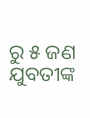ରୁ ୫ ଜଣ ଯୁବତୀଙ୍କ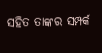ସହିତ ତାଙ୍କର ସମ୍ପର୍କ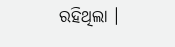ରହିଥିଲା ।